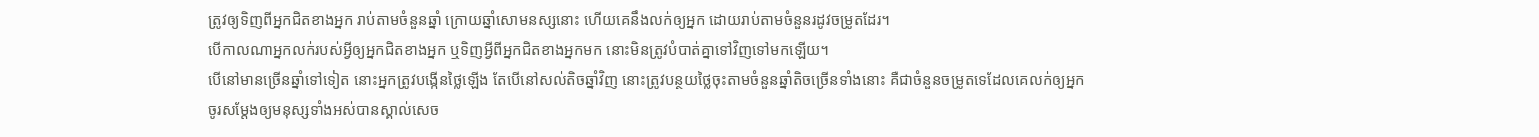ត្រូវឲ្យទិញពីអ្នកជិតខាងអ្នក រាប់តាមចំនួនឆ្នាំ ក្រោយឆ្នាំសោមនស្សនោះ ហើយគេនឹងលក់ឲ្យអ្នក ដោយរាប់តាមចំនួនរដូវចម្រូតដែរ។
បើកាលណាអ្នកលក់របស់អ្វីឲ្យអ្នកជិតខាងអ្នក ឬទិញអ្វីពីអ្នកជិតខាងអ្នកមក នោះមិនត្រូវបំបាត់គ្នាទៅវិញទៅមកឡើយ។
បើនៅមានច្រើនឆ្នាំទៅទៀត នោះអ្នកត្រូវបង្កើនថ្លៃឡើង តែបើនៅសល់តិចឆ្នាំវិញ នោះត្រូវបន្ថយថ្លៃចុះតាមចំនួនឆ្នាំតិចច្រើនទាំងនោះ គឺជាចំនួនចម្រូតទេដែលគេលក់ឲ្យអ្នក
ចូរសម្តែងឲ្យមនុស្សទាំងអស់បានស្គាល់សេច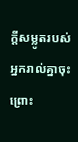ក្ដីសម្លូតរបស់អ្នករាល់គ្នាចុះ ព្រោះ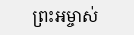ព្រះអម្ចាស់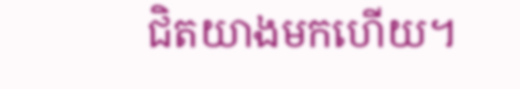ជិតយាងមកហើយ។